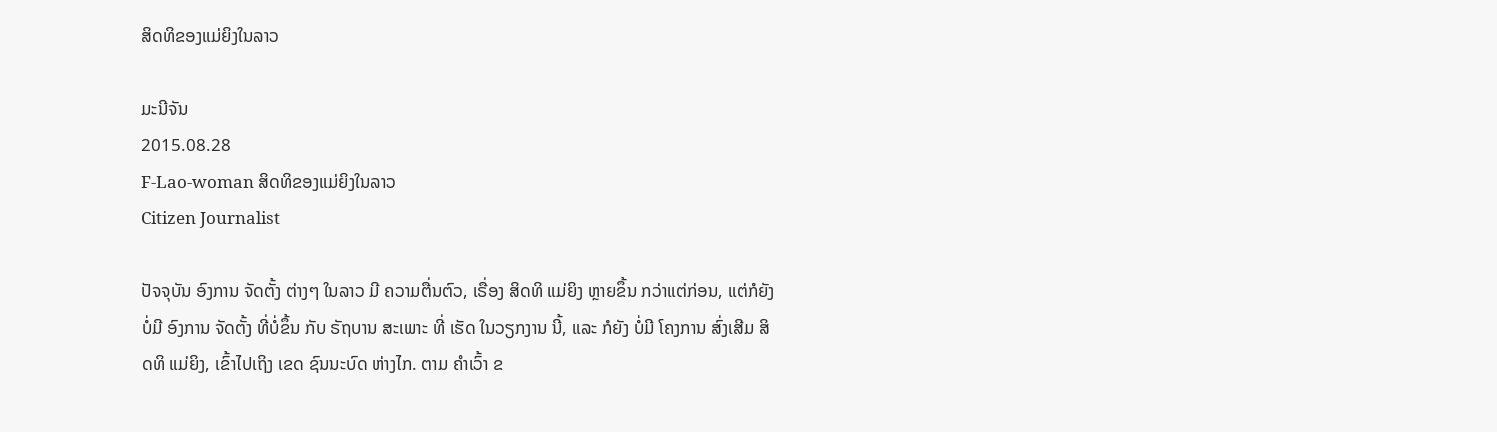ສິດທິຂອງແມ່ຍິງໃນລາວ

ມະນີຈັນ
2015.08.28
F-Lao-woman ສິດທິຂອງແມ່ຍິງໃນລາວ
Citizen Journalist

ປັຈຈຸບັນ ອົງການ ຈັດຕັ້ງ ຕ່າງໆ ໃນລາວ ມີ ຄວາມຕື່ນຕົວ, ເຣື່ອງ ສິດທິ ແມ່ຍິງ ຫຼາຍຂຶ້ນ ກວ່າແຕ່ກ່ອນ, ແຕ່ກໍຍັງ ບໍ່ມີ ອົງການ ຈັດຕັ້ງ ທີ່ບໍ່ຂຶ້ນ ກັບ ຣັຖບານ ສະເພາະ ທີ່ ເຮັດ ໃນວຽກງານ ນີ້, ແລະ ກໍຍັງ ບໍ່ມີ ໂຄງການ ສົ່ງເສີມ ສິດທິ ແມ່ຍິງ, ເຂົ້າໄປເຖິງ ເຂດ ຊົນນະບົດ ຫ່າງໄກ. ຕາມ ຄໍາເວົ້າ ຂ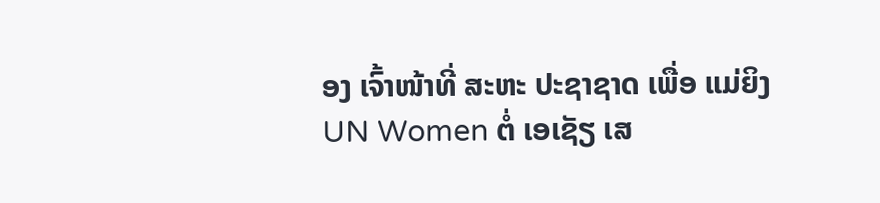ອງ ເຈົ້າໜ້າທີ່ ສະຫະ ປະຊາຊາດ ເພື່ອ ແມ່ຍິງ UN Women ຕໍ່ ເອເຊັຽ ເສ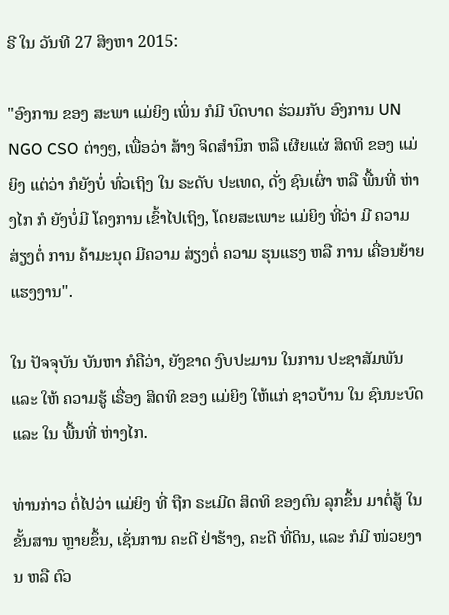ຣີ ໃນ ວັນທີ 27 ສິງຫາ 2015:

"ອົງການ ຂອງ ສະພາ ແມ່ຍິງ ເພິ່ນ ກໍມີ ບົດບາດ ຮ່ວມກັບ ອົງການ UN NGO CSO ຕ່າງໆ, ເພື່ອວ່າ ສ້າງ ຈິດສໍານຶກ ຫລື ເຜີຍແຜ່ ສິດທິ ຂອງ ແມ່ຍິງ ແຕ່ວ່າ ກໍຍັງບໍ່ ທົ່ວເຖິງ ໃນ ຣະດັບ ປະເທດ, ດັ່ງ ຊົນເຜົ່າ ຫລື ພື້ນທີ່ ຫ່າງໄກ ກໍ ຍັງບໍ່ມີ ໂຄງການ ເຂົ້າໄປເຖິງ, ໂດຍສະເພາະ ແມ່ຍິງ ທີ່ວ່າ ມີ ຄວາມສ່ຽງຕໍ່ ການ ຄ້າມະນຸດ ມີຄວາມ ສ່ຽງຕໍ່ ຄວາມ ຮຸນແຮງ ຫລື ການ ເຄື່ອນຍ້າຍ ແຮງງານ".

ໃນ ປັຈຈຸບັນ ບັນຫາ ກໍຄືວ່າ, ຍັງຂາດ ງົບປະມານ ໃນການ ປະຊາສັມພັນ ແລະ ໃຫ້ ຄວາມຮູ້ ເຣື່ອງ ສິດທິ ຂອງ ແມ່ຍິງ ໃຫ້ແກ່ ຊາວບ້ານ ໃນ ຊົນນະບົດ ແລະ ໃນ ພື້ນທີ່ ຫ່າງໄກ.

ທ່ານກ່າວ ຕໍ່ໄປວ່າ ແມ່ຍິງ ທີ່ ຖືກ ຣະເມີດ ສິດທິ ຂອງຕົນ ລຸກຂຶ້ນ ມາຕໍ່ສູ້ ໃນ ຂັ້ນສານ ຫຼາຍຂຶ້ນ, ເຊັ່ນການ ຄະດີ ຢ່າຮ້າງ, ຄະດີ ທີ່ດິນ, ແລະ ກໍມີ ໜ່ວຍງານ ຫລື ຕົວ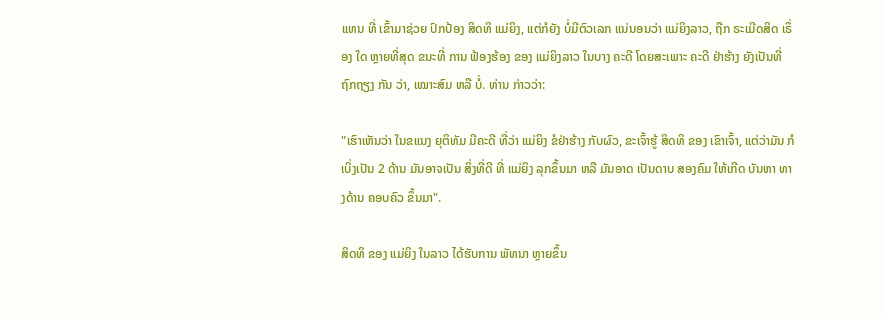ແທນ ທີ່ ເຂົ້າມາຊ່ວຍ ປົກປ້ອງ ສິດທິ ແມ່ຍິງ, ແຕ່ກໍຍັງ ບໍ່ມີຕົວເລກ ແນ່ນອນວ່າ ແມ່ຍິງລາວ, ຖືກ ຣະເມີດສິດ ເຣຶ່ອງ ໃດ ຫຼາຍທີ່ສຸດ ຂນະທີ່ ການ ຟ້ອງຮ້ອງ ຂອງ ແມ່ຍິງລາວ ໃນບາງ ຄະດີ ໂດຍສະເພາະ ຄະດີ ຢ່າຮ້າງ ຍັງເປັນທີ່ ຖົກຖຽງ ກັນ ວ່າ, ເໝາະສົມ ຫລື ບໍ່. ທ່ານ ກ່າວວ່າ:

"ເຮົາເຫັນວ່າ ໃນຂແນງ ຍຸຕິທັມ ມີຄະດີ ທີ່ວ່າ ແມ່ຍິງ ຂໍຢ່າຮ້າງ ກັບຜົວ, ຂະເຈົ້າຮູ້ ສິດທິ ຂອງ ເຂົາເຈົ້າ, ແຕ່ວ່າມັນ ກໍເບິ່ງເປັນ 2 ດ້ານ ມັນອາຈເປັນ ສິ່ງທີ່ດີ ທີ່ ແມ່ຍິງ ລຸກຂຶ້ນມາ ຫລື ມັນອາດ ເປັນດາບ ສອງຄົມ ໃຫ້ເກີດ ບັນຫາ ທາງດ້ານ ຄອບຄົວ ຂຶ້ນມາ".

ສິດທິ ຂອງ ແມ່ຍິງ ໃນລາວ ໄດ້ຮັບການ ພັທນາ ຫຼາຍຂຶ້ນ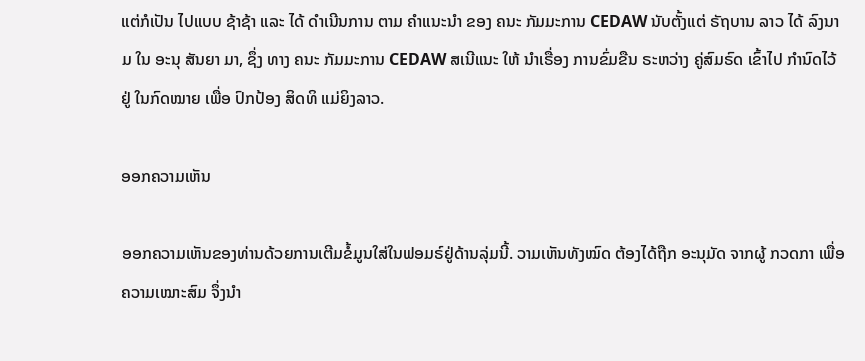ແຕ່ກໍເປັນ ໄປແບບ ຊ້າຊ້າ ແລະ ໄດ້ ດໍາເນີນການ ຕາມ ຄໍາແນະນໍາ ຂອງ ຄນະ ກັມມະການ CEDAW ນັບຕັ້ງແຕ່ ຣັຖບານ ລາວ ໄດ້ ລົງນາມ ໃນ ອະນຸ ສັນຍາ ມາ, ຊຶ່ງ ທາງ ຄນະ ກັມມະການ CEDAW ສເນີແນະ ໃຫ້ ນໍາເຣື່ອງ ການຂົ່ມຂືນ ຣະຫວ່າງ ຄູ່ສົມຣົດ ເຂົ້າໄປ ກຳນົດໄວ້ ຢູ່ ໃນກົດໝາຍ ເພື່ອ ປົກປ້ອງ ສິດທິ ແມ່ຍິງລາວ.

ອອກຄວາມເຫັນ

ອອກຄວາມເຫັນຂອງທ່ານດ້ວຍການເຕີມຂໍ້ມູນໃສ່ໃນຟອມຣ໌ຢູ່ດ້ານລຸ່ມນີ້. ວາມເຫັນທັງໝົດ ຕ້ອງໄດ້ຖືກ ອະນຸມັດ ຈາກຜູ້ ກວດກາ ເພື່ອຄວາມເໝາະສົມ ຈຶ່ງນໍາ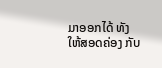ມາອອກໄດ້ ທັງໃຫ້ສອດຄ່ອງ ກັບ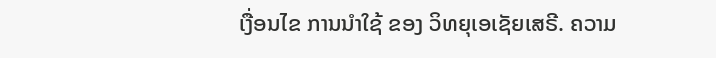ເງື່ອນໄຂ ການນຳໃຊ້ ຂອງ ວິທຍຸເອເຊັຍເສຣີ. ຄວາມ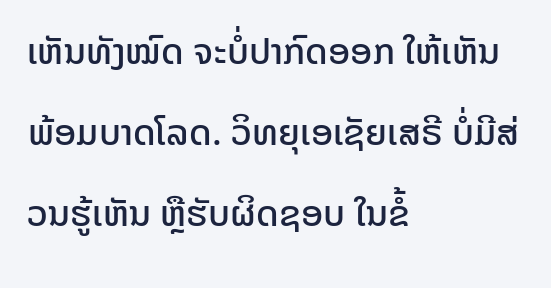ເຫັນທັງໝົດ ຈະບໍ່ປາກົດອອກ ໃຫ້ເຫັນພ້ອມບາດໂລດ. ວິທຍຸເອເຊັຍເສຣີ ບໍ່ມີສ່ວນຮູ້ເຫັນ ຫຼືຮັບຜິດຊອບ ໃນຂໍ້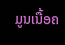ມູນເນື້ອຄ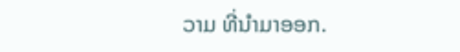ວາມ ທີ່ນໍາມາອອກ.